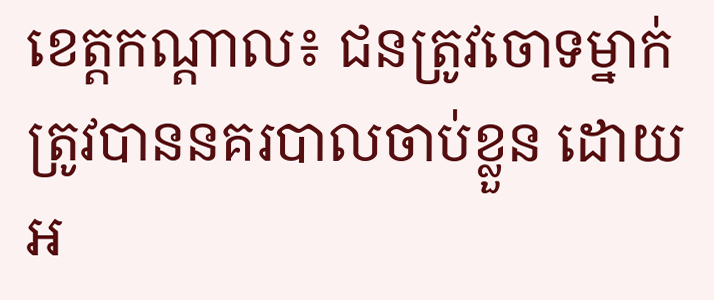ខេត្តកណ្ដាល៖ ជនត្រូវចោទម្នាក់ ត្រូវបាននគរបាលចាប់ខ្លួន ដោយអ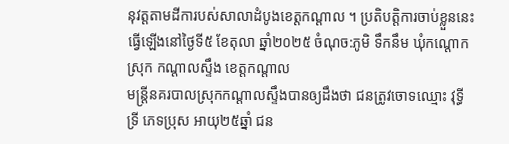នុវត្តតាមដីការបស់សាលាដំបូងខេត្តកណ្ដាល ។ ប្រតិបត្តិការចាប់ខ្លួននេះ ធ្វើឡើងនៅថ្ងៃទី៥ ខែតុលា ឆ្នាំ២០២៥ ចំណុច:ភូមិ ទឹកនឹម ឃុំកណ្ដោក ស្រុក កណ្ដាលស្ទឹង ខេត្តកណ្ដាល
មន្ត្រីនគរបាលស្រុកកណ្ដាលស្ទឹងបានឲ្យដឹងថា ជនត្រូវចោទឈ្មោះ វុទ្ធី ទ្រី ភេទប្រុស អាយុ២៥ឆ្នាំ ជន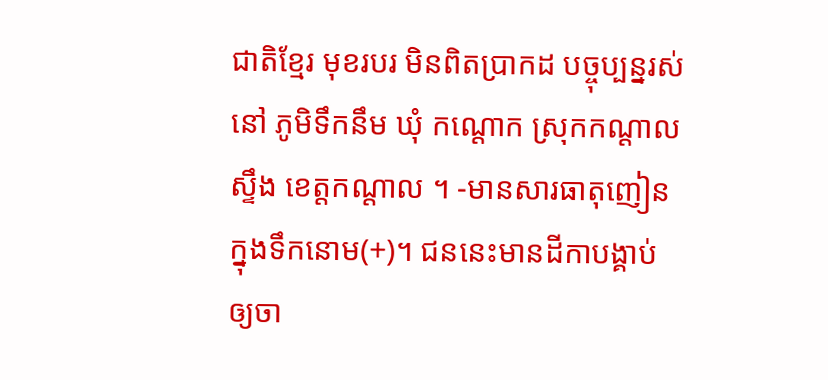ជាតិខ្មែរ មុខរបរ មិនពិតប្រាកដ បច្ចុប្បន្នរស់នៅ ភូមិទឹកនឹម ឃុំ កណ្ដោក ស្រុកកណ្ដាលស្ទឹង ខេត្តកណ្ដាល ។ -មានសារធាតុញៀនក្នុងទឹកនោម(+)។ ជននេះមានដីកាបង្គាប់ឲ្យចា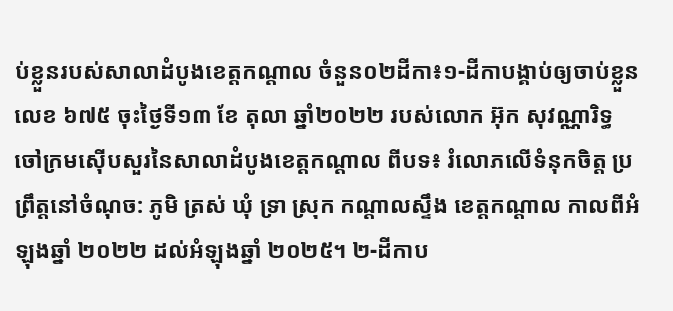ប់ខ្លួនរបស់សាលាដំបូងខេត្តកណ្តាល ចំនួន០២ដីកា៖១-ដីកាបង្គាប់ឲ្យចាប់ខ្លួនលេខ ៦៧៥ ចុះថ្ងៃទី១៣ ខែ តុលា ឆ្នាំ២០២២ របស់លោក អ៊ុក សុវណ្ណារិទ្ធ ចៅក្រមស៊ើបសួរនៃសាលាដំបូងខេត្តកណ្ដាល ពីបទ៖ រំលោភលើទំនុកចិត្ត ប្រព្រឹត្តនៅចំណុច: ភូមិ ត្រស់ ឃុំ ទ្រា ស្រុក កណ្ដាលស្ទឹង ខេត្តកណ្ដាល កាលពីអំឡុងឆ្នាំ ២០២២ ដល់អំឡុងឆ្នាំ ២០២៥។ ២-ដីកាប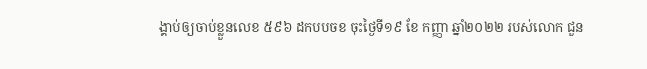ង្គាប់ឲ្យចាប់ខ្លួនលេខ ៥៩៦ ដកបបចខ ចុះថ្ងៃទី១៩ ខែ កញ្ញា ឆ្នាំ២០២២ របស់លោក ជួន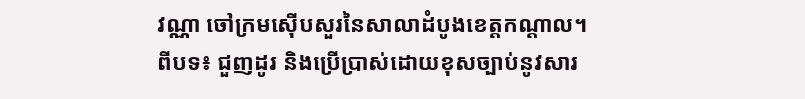វណ្ណា ចៅក្រមស៊ើបសួរនៃសាលាដំបូងខេត្តកណ្ដាល។
ពីបទ៖ ជួញដូរ និងប្រើប្រាស់ដោយខុសច្បាប់នូវសារ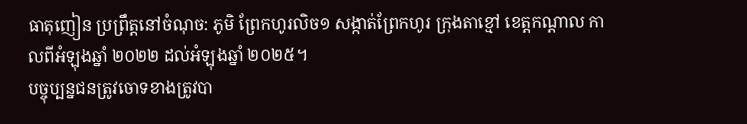ធាតុញៀន ប្រព្រឹត្តនៅចំណុច: ភូមិ ព្រែកហូរលិច១ សង្កាត់ព្រែកហូរ ក្រុងតាខ្មៅ ខេត្តកណ្ដាល កាលពីអំឡុងឆ្នាំ ២០២២ ដល់អំឡុងឆ្នាំ ២០២៥។
បច្ចុប្បន្នជនត្រូវចោទខាងត្រូវបា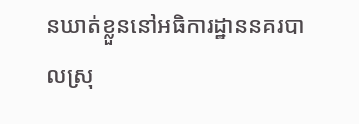នឃាត់ខ្លួននៅអធិការដ្ឋាននគរបាលស្រុ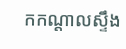កកណ្ដាលស្ទឹង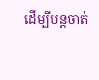ដើម្បីបន្តចាត់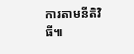ការតាមនីតិវិធី៕